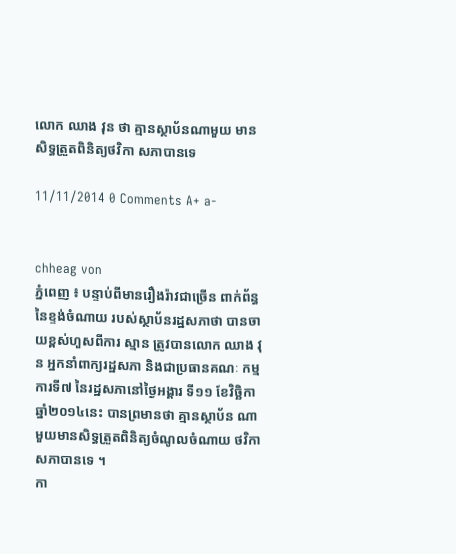លោក ឈាង វុន ថា គ្មានស្ថាប័នណាមួយ មានសិទ្ធត្រួតពិនិត្យថវិកា សភាបានទេ

11/11/2014 0 Comments A+ a-


chheag von
ភ្នំពេញ ៖ បន្ទាប់ពីមានរឿងរ៉ាវជាច្រើន ពាក់ព័ន្ធនៃខ្ទង់ចំណាយ របស់ស្ថាប័នរដ្ឋសភាថា បានចាយខ្ពស់ហួសពីការ ស្មាន ត្រូវបានលោក ឈាង វុន អ្នកនាំពាក្យរដ្ឋសភា និងជាប្រធានគណៈ កម្មការទី៧ នៃរដ្ឋសភានៅថ្ងៃអង្គារ ទី១១ ខែវិច្ឆិកាឆ្នាំ២០១៤នេះ បានព្រមានថា គ្មានស្ថាប័ន ណាមួយមានសិទ្ធត្រួតពិនិត្យចំណូលចំណាយ ថវិកាសភាបានទេ ។
កា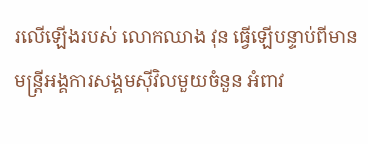រលើឡើងរបស់ លោកឈាង វុន ធ្វើឡើបន្ទាប់ពីមាន មន្ត្រីអង្គការសង្គមស៊ីវិលមួយចំនួន អំពាវ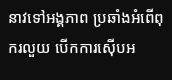នាវទៅអង្គភាព ប្រឆាំងអំពើពុករលួយ បើកការស៊ើបអ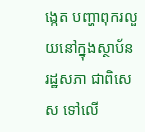ង្កេត បញ្ហាពុករលួយនៅក្នុងស្ថាប័នរដ្ឋសភា ជាពិសេស ទៅលើ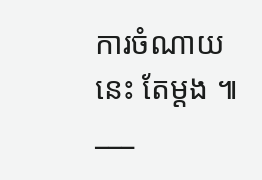ការចំណាយនេះ តែម្ដង ៕
___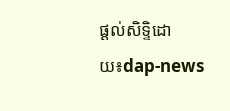ផ្តល់សិទ្ទិដោយ៖dap-news